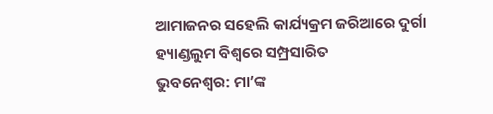ଆମାଜନର ସହେଲି କାର୍ଯ୍ୟକ୍ରମ ଜରିଆରେ ଦୁର୍ଗା ହ୍ୟାଣ୍ଡଲୁମ ବିଶ୍ୱରେ ସମ୍ପ୍ରସାରିତ
ଭୁବନେଶ୍ୱର: ମା’ଙ୍କ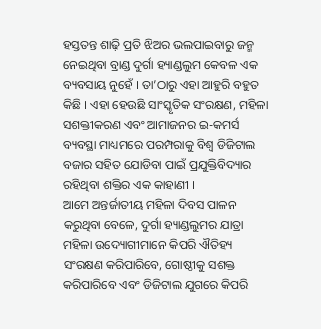ହସ୍ତତନ୍ତ ଶାଢ଼ି ପ୍ରତି ଝିଅର ଭଲପାଇବାରୁ ଜନ୍ମ ନେଇଥିବା ବ୍ରାଣ୍ଡ ଦୁର୍ଗା ହ୍ୟାଣ୍ଡଲୁମ କେବଳ ଏକ ବ୍ୟବସାୟ ନୁହେଁ । ତା’ଠାରୁ ଏହା ଆହୁରି ବହୁତ କିଛି । ଏହା ହେଉଛି ସାଂସ୍କୃତିକ ସଂରକ୍ଷଣ, ମହିଳା ସଶକ୍ତୀକରଣ ଏବଂ ଆମାଜନର ଇ-କମର୍ସ ବ୍ୟବସ୍ଥା ମାଧ୍ୟମରେ ପରମ୍ପରାକୁ ବିଶ୍ୱ ଡିଜିଟାଲ ବଜାର ସହିତ ଯୋଡିବା ପାଇଁ ପ୍ରଯୁକ୍ତିବିଦ୍ୟାର ରହିଥିବା ଶକ୍ତିର ଏକ କାହାଣୀ ।
ଆମେ ଅନ୍ତର୍ଜାତୀୟ ମହିଳା ଦିବସ ପାଳନ କରୁଥିବା ବେଳେ, ଦୁର୍ଗା ହ୍ୟାଣ୍ଡଲୁମର ଯାତ୍ରା ମହିଳା ଉଦ୍ୟୋଗୀମାନେ କିପରି ଐତିହ୍ୟ ସଂରକ୍ଷଣ କରିପାରିବେ, ଗୋଷ୍ଠୀକୁ ସଶକ୍ତ କରିପାରିବେ ଏବଂ ଡିଜିଟାଲ ଯୁଗରେ କିପରି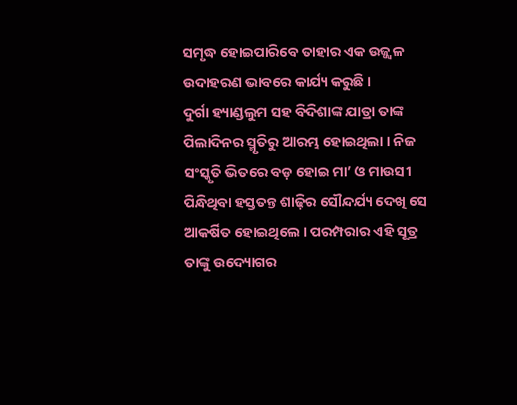ସମୃଦ୍ଧ ହୋଇପାରିବେ ତାହାର ଏକ ଉଜ୍ଜ୍ୱଳ ଉଦାହରଣ ଭାବରେ କାର୍ଯ୍ୟ କରୁଛି ।
ଦୁର୍ଗା ହ୍ୟାଣ୍ଡଲୁମ ସହ ବିଦିଶାଙ୍କ ଯାତ୍ରା ତାଙ୍କ ପିଲାଦିନର ସ୍ମୃତିରୁ ଆରମ୍ଭ ହୋଇଥିଲା । ନିଜ ସଂସ୍କୃତି ଭିତରେ ବଡ଼ ହୋଇ ମା’ ଓ ମାଉସୀ ପିନ୍ଧିଥିବା ହସ୍ତତନ୍ତ ଶାଢ଼ିର ସୌନ୍ଦର୍ଯ୍ୟ ଦେଖି ସେ ଆକର୍ଷିତ ହୋଇଥିଲେ । ପରମ୍ପରାର ଏହି ସୂତ୍ର ତାଙ୍କୁ ଉଦ୍ୟୋଗର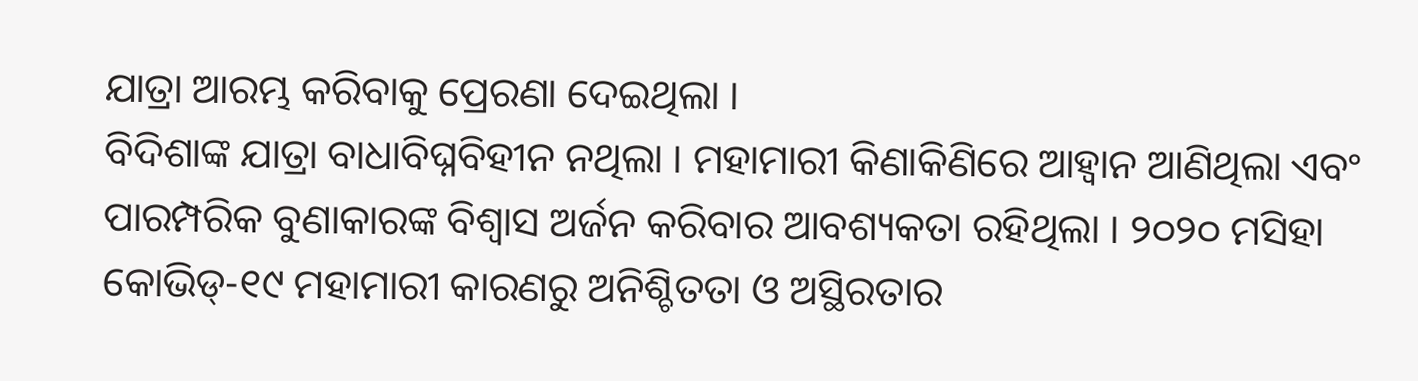ଯାତ୍ରା ଆରମ୍ଭ କରିବାକୁ ପ୍ରେରଣା ଦେଇଥିଲା ।
ବିଦିଶାଙ୍କ ଯାତ୍ରା ବାଧାବିଘ୍ନବିହୀନ ନଥିଲା । ମହାମାରୀ କିଣାକିଣିରେ ଆହ୍ୱାନ ଆଣିଥିଲା ଏବଂ ପାରମ୍ପରିକ ବୁଣାକାରଙ୍କ ବିଶ୍ୱାସ ଅର୍ଜନ କରିବାର ଆବଶ୍ୟକତା ରହିଥିଲା । ୨୦୨୦ ମସିହା କୋଭିଡ୍-୧୯ ମହାମାରୀ କାରଣରୁ ଅନିଶ୍ଚିତତା ଓ ଅସ୍ଥିରତାର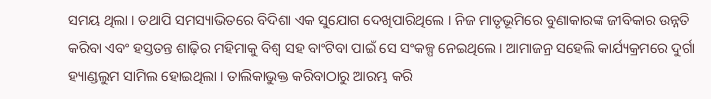ସମୟ ଥିଲା । ତଥାପି ସମସ୍ୟାଭିତରେ ବିଦିଶା ଏକ ସୁଯୋଗ ଦେଖିପାରିଥିଲେ । ନିଜ ମାତୃଭୂମିରେ ବୁଣାକାରଙ୍କ ଜୀବିକାର ଉନ୍ନତି କରିବା ଏବଂ ହସ୍ତତନ୍ତ ଶାଢ଼ିର ମହିମାକୁ ବିଶ୍ୱ ସହ ବାଂଟିବା ପାଇଁ ସେ ସଂକଳ୍ପ ନେଇଥିଲେ । ଆମାଜନ୍ର ସହେଲି କାର୍ଯ୍ୟକ୍ରମରେ ଦୁର୍ଗା ହ୍ୟାଣ୍ଡଲୁମ ସାମିଲ ହୋଇଥିଲା । ତାଲିକାଭୁକ୍ତ କରିବାଠାରୁ ଆରମ୍ଭ କରି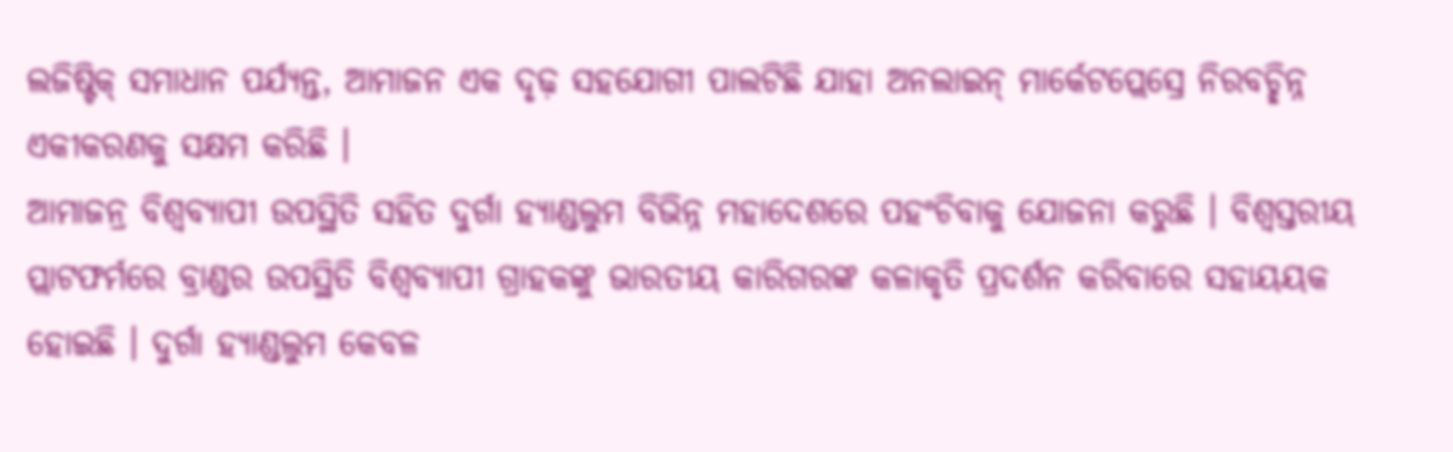ଲଜିଷ୍ଟିକ୍ ସମାଧାନ ପର୍ଯ୍ୟନ୍ତ, ଆମାଜନ ଏକ ଦୃଢ଼ ସହଯୋଗୀ ପାଲଟିଛି ଯାହା ଅନଲାଇନ୍ ମାର୍କେଟପ୍ଲେସ୍ରେ ନିରବଚ୍ଛିନ୍ନ ଏକୀକରଣକୁ ସକ୍ଷମ କରିଛି ।
ଆମାଜନ୍ର ବିଶ୍ୱବ୍ୟାପୀ ଉପସ୍ଥିତି ସହିତ ଦୁର୍ଗା ହ୍ୟାଣ୍ଡଲୁମ ବିଭିନ୍ନ ମହାଦେଶରେ ପହଂଚିବାକୁ ଯୋଜନା କରୁଛି । ବିଶ୍ୱସ୍ତରୀୟ ପ୍ଲାଟଫର୍ମରେ ବ୍ରାଣ୍ଡର ଉପସ୍ଥିତି ବିଶ୍ୱବ୍ୟାପୀ ଗ୍ରାହକଙ୍କୁ ଭାରତୀୟ କାରିଗରଙ୍କ କଳାକୃତି ପ୍ରଦର୍ଶନ କରିବାରେ ସହାୟୟକ ହୋଇଛି । ଦୁର୍ଗା ହ୍ୟାଣ୍ଡଲୁମ କେବଳ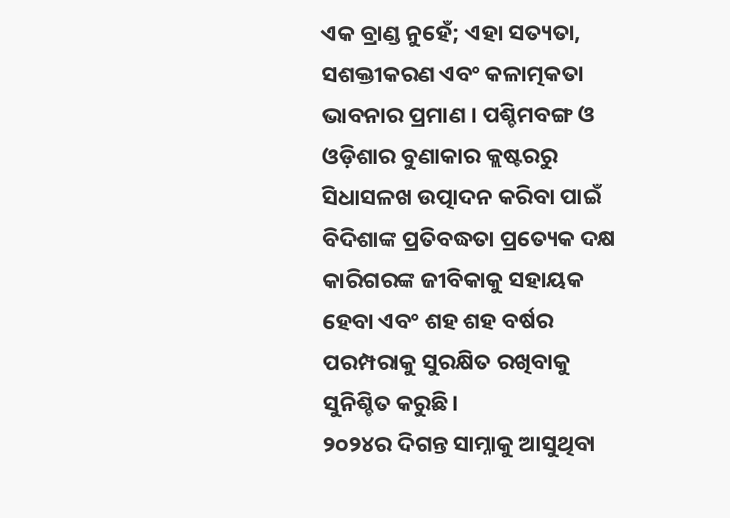ଏକ ବ୍ରାଣ୍ଡ ନୁହେଁ; ଏହା ସତ୍ୟତା, ସଶକ୍ତୀକରଣ ଏବଂ କଳାତ୍ମକତା ଭାବନାର ପ୍ରମାଣ । ପଶ୍ଚିମବଙ୍ଗ ଓ ଓଡ଼ିଶାର ବୁଣାକାର କ୍ଲଷ୍ଟରରୁ ସିଧାସଳଖ ଉତ୍ପାଦନ କରିବା ପାଇଁ ବିଦିଶାଙ୍କ ପ୍ରତିବଦ୍ଧତା ପ୍ରତ୍ୟେକ ଦକ୍ଷ କାରିଗରଙ୍କ ଜୀବିକାକୁ ସହାୟକ ହେବା ଏବଂ ଶହ ଶହ ବର୍ଷର ପରମ୍ପରାକୁ ସୁରକ୍ଷିତ ରଖିବାକୁ ସୁନିଶ୍ଚିତ କରୁଛି।
୨୦୨୪ର ଦିଗନ୍ତ ସାମ୍ନାକୁ ଆସୁଥିବା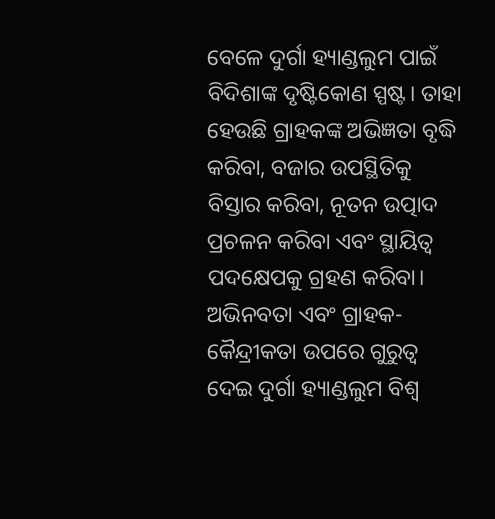ବେଳେ ଦୁର୍ଗା ହ୍ୟାଣ୍ଡଲୁମ ପାଇଁ ବିଦିଶାଙ୍କ ଦୃଷ୍ଟିକୋଣ ସ୍ପଷ୍ଟ। ତାହା ହେଉଛି ଗ୍ରାହକଙ୍କ ଅଭିଜ୍ଞତା ବୃଦ୍ଧି କରିବା, ବଜାର ଉପସ୍ଥିତିକୁ ବିସ୍ତାର କରିବା, ନୂତନ ଉତ୍ପାଦ ପ୍ରଚଳନ କରିବା ଏବଂ ସ୍ଥାୟିତ୍ୱ ପଦକ୍ଷେପକୁ ଗ୍ରହଣ କରିବା। ଅଭିନବତା ଏବଂ ଗ୍ରାହକ-କୈନ୍ଦ୍ରୀକତା ଉପରେ ଗୁରୁତ୍ୱ ଦେଇ ଦୁର୍ଗା ହ୍ୟାଣ୍ଡଲୁମ ବିଶ୍ୱ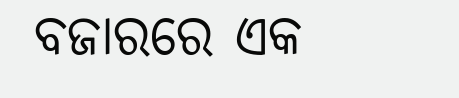ବଜାରରେ ଏକ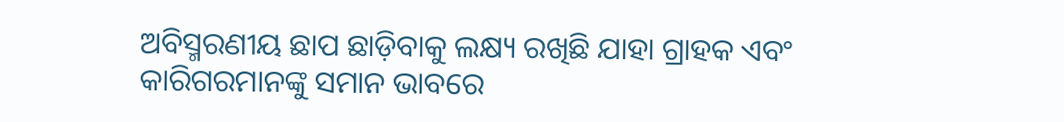ଅବିସ୍ମରଣୀୟ ଛାପ ଛାଡ଼ିବାକୁ ଲକ୍ଷ୍ୟ ରଖିଛି ଯାହା ଗ୍ରାହକ ଏବଂ କାରିଗରମାନଙ୍କୁ ସମାନ ଭାବରେ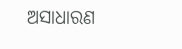ଅସାଧାରଣ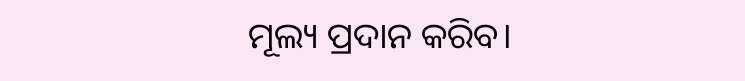ମୂଲ୍ୟ ପ୍ରଦାନ କରିବ।